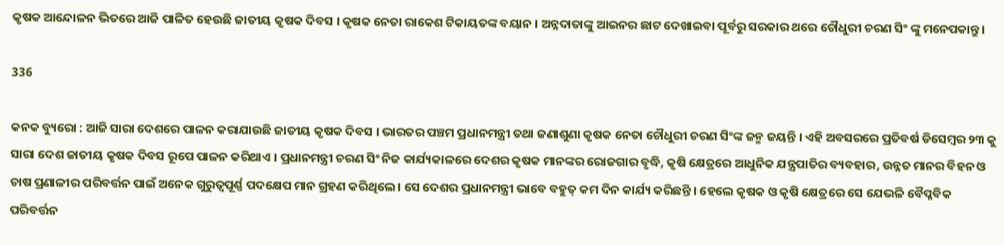କୃଷକ ଆନ୍ଦୋଳନ ଭିତରେ ଆଜି ପାଳିତ ହେଉଛି ଜାତୀୟ କୃଷକ ଦିବସ । କୃଷକ ନେତା ରାକେଶ ଟିକାୟତଙ୍କ ବୟାନ । ଅନ୍ନଦାତାଙ୍କୁ ଆଇନର ଛାଟ ଦେଖାଇବା ପୂର୍ବରୁ ସରକାର ଥରେ ଚୌଧୁରୀ ଚରଣ ସିଂ ଙ୍କୁ ମନେପକାନ୍ତୁ ।

336

କନକ ବ୍ୟୁରୋ : ଆଜି ସାରା ଦେଶରେ ପାଳନ କରାଯାଉଛି ଜାତୀୟ କୃଷକ ଦିବସ । ଭାରତର ପଞ୍ଚମ ପ୍ରଧାନମନ୍ତ୍ରୀ ତଥା ଜଣାଶୁଣା କୃଷକ ନେତା ଚୌଧୁରୀ ଚରଣ ସିଂଙ୍କ ଜନ୍ମ ଜୟନ୍ତି । ଏହି ଅବସରରେ ପ୍ରତିବର୍ଷ ଡିସେମ୍ବର ୨୩ କୁ ସାରା ଦେଶ ଜାତୀୟ କୃଷକ ଦିବସ ରୂପେ ପାଳନ କରିଥାଏ । ପ୍ରଧାନମନ୍ତ୍ରୀ ଚରଣ ସିଂ ନିଜ କାର୍ଯ୍ୟକାଳରେ ଦେଶର କୃଷକ ମାନଙ୍କର ରୋଜଗାର ବୃଦ୍ଧି, କୃଷି କ୍ଷେତ୍ରରେ ଆଧୁନିକ ଯନ୍ତ୍ରପାତିର ବ୍ୟବହାର, ଉନ୍ନତ ମାନର ବିହନ ଓ ଚାଷ ପ୍ରଣାଳୀର ପରିବର୍ତ୍ତନ ପାଇଁ ଅନେକ ଗୁରୁତ୍ୱପୂର୍ଣ୍ଣ ପଦକ୍ଷେପ ମାନ ଗ୍ରହଣ କରିଥିଲେ । ସେ ଦେଶର ପ୍ରଧାନମନ୍ତ୍ରୀ ଭାବେ ବହୁତ୍ କମ ଦିନ କାର୍ଯ୍ୟ କରିଛନ୍ତି । ହେଲେ କୃଷକ ଓ କୃଷି କ୍ଷେତ୍ରରେ ସେ ଯେଭଳି ବୈପ୍ଳବିକ ପରିବର୍ତ୍ତନ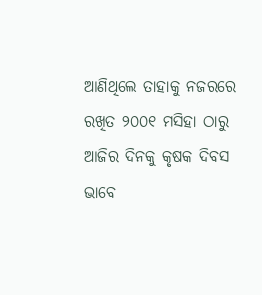ଆଣିଥିଲେ ତାହାକୁ ନଜରରେ ରଖିତ ୨୦୦୧ ମସିହା ଠାରୁ ଆଜିର ଦିନକୁ କୃଷକ ଦିବସ ଭାବେ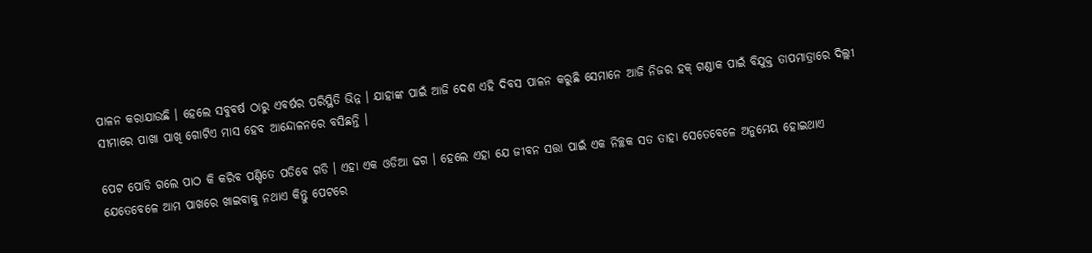ପାଳନ କରାଯାଉଛି । ହେଲେ ସବୁବର୍ଷ ଠାରୁ ଏବର୍ଷର ପରିସ୍ଥିତି ଭିନ୍ନ । ଯାହାଙ୍କ ପାଇଁ ଆଜି ଦେଶ ଏହି ଦିବସ ପାଳନ କରୁଛି ସେମାନେ ଆଜି ନିଜର ହକ୍ ଗଣ୍ଡାକ ପାଇଁ ବିଯୁକ୍ତ ତାପମାତ୍ରାରେ ଦିଲ୍ଲୀ ସୀମାରେ ପାଖା ପାଖି ଗୋଟିଏ ମାସ ହେବ ଆନ୍ଦୋଳନରେ ବସିଛନ୍ତି ।

ପେଟ ପୋଡି ଗଲେ ପାଠ କି କରିବ ପଣ୍ଡିତେ ପଡିବେ ଗଡି । ଏହା ଏକ ଓଡିଆ ଢଗ । ହେଲେ ଏହା ଯେ ଜୀବନ ସତ୍ତା ପାଇଁ ଏକ ନିଚ୍ଛକ ସତ ତାହା ସେତେବେଳେ ଅନୁମେୟ ହୋଇଥାଏ ଯେତେବେଳେ ଆମ ପାଖରେ ଖାଇବାକୁ ନଥାଏ କିନ୍ତୁ ପେଟରେ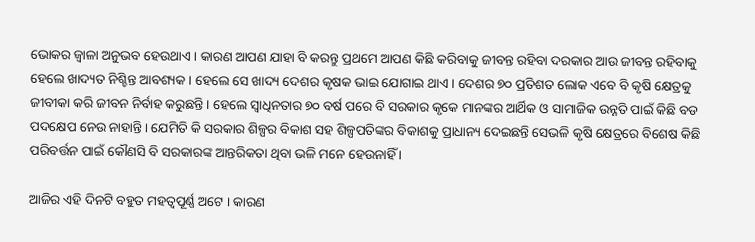ଭୋକର ଜ୍ୱାଳା ଅନୁଭବ ହେଉଥାଏ । କାରଣ ଆପଣ ଯାହା ବି କରନ୍ତୁ ପ୍ରଥମେ ଆପଣ କିଛି କରିବାକୁ ଜୀବନ୍ତ ରହିବା ଦରକାର ଆଉ ଜୀବନ୍ତ ରହିବାକୁ ହେଲେ ଖାଦ୍ୟତ ନିଶ୍ଚିନ୍ତ ଆବଶ୍ୟକ । ହେଲେ ସେ ଖାଦ୍ୟ ଦେଶର କୃଷକ ଭାଇ ଯୋଗାଇ ଥାଏ । ଦେଶର ୭୦ ପ୍ରତିଶତ ଲୋକ ଏବେ ବି କୃଷି କ୍ଷେତ୍ରକୁ ଜୀବୀକା କରି ଜୀବନ ନିର୍ବାହ କରୁଛନ୍ତି । ହେଲେ ସ୍ୱାଧିନତାର ୭୦ ବର୍ଷ ପରେ ବି ସରକାର କୃକେ ମାନଙ୍କର ଆର୍ଥିକ ଓ ସାମାଜିକ ଉନ୍ନତି ପାଇଁ କିଛି ବଡ ପଦକ୍ଷେପ ନେଉ ନାହାନ୍ତି । ଯେମିତି କି ସରକାର ଶିଳ୍ପର ବିକାଶ ସହ ଶିଳ୍ପପତିଙ୍କର ବିକାଶକୁ ପ୍ରାଧାନ୍ୟ ଦେଇଛନ୍ତି ସେଭଳି କୃଷି କ୍ଷେତ୍ରରେ ବିଶେଷ କିଛି ପରିବର୍ତ୍ତନ ପାଇଁ କୌଣସି ବି ସରକାରଙ୍କ ଆନ୍ତରିକତା ଥିବା ଭଳି ମନେ ହେଉନାହିଁ ।

ଆଜିର ଏହି ଦିନଟି ବହୁତ ମହତ୍ୱପୂର୍ଣ୍ଣ ଅଟେ । କାରଣ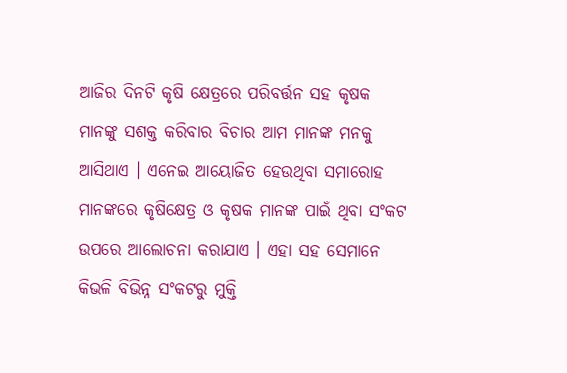ଆଜିର ଦିନଟି କୃଷି କ୍ଷେତ୍ରରେ ପରିବର୍ତ୍ତନ ସହ କୃଷକ ମାନଙ୍କୁ ସଶକ୍ତ କରିବାର ବିଚାର ଆମ ମାନଙ୍କ ମନକୁ ଆସିଥାଏ । ଏନେଇ ଆୟୋଜିତ ହେଉଥିବା ସମାରୋହ ମାନଙ୍କରେ କୃଷିକ୍ଷେତ୍ର ଓ କୃଷକ ମାନଙ୍କ ପାଇଁ ଥିବା ସଂକଟ ଉପରେ ଆଲୋଚନା କରାଯାଏ । ଏହା ସହ ସେମାନେ କିଭଳି ବିଭିନ୍ନ ସଂକଟରୁ ମୁକ୍ତି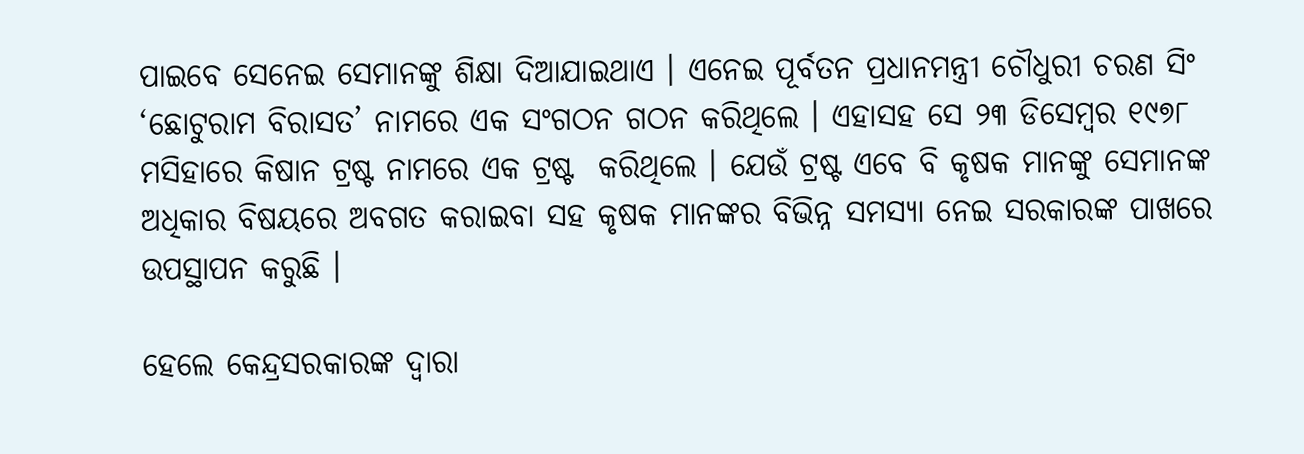ପାଇବେ ସେନେଇ ସେମାନଙ୍କୁ ଶିକ୍ଷା ଦିଆଯାଇଥାଏ । ଏନେଇ ପୂର୍ବତନ ପ୍ରଧାନମନ୍ତ୍ରୀ ଚୌଧୁରୀ ଚରଣ ସିଂ ‘ଛୋଟୁରାମ ବିରାସତ’ ନାମରେ ଏକ ସଂଗଠନ ଗଠନ କରିଥିଲେ । ଏହାସହ ସେ ୨୩ ଡିସେମ୍ବର ୧୯୭୮ ମସିହାରେ କିଷାନ ଟ୍ରଷ୍ଟ ନାମରେ ଏକ ଟ୍ରଷ୍ଟ  କରିଥିଲେ । ଯେଉଁ ଟ୍ରଷ୍ଟ ଏବେ ବି କୃଷକ ମାନଙ୍କୁ ସେମାନଙ୍କ ଅଧିକାର ବିଷୟରେ ଅବଗତ କରାଇବା ସହ କୃଷକ ମାନଙ୍କର ବିଭିନ୍ନ ସମସ୍ୟା ନେଇ ସରକାରଙ୍କ ପାଖରେ ଉପସ୍ଥାପନ କରୁଛି ।

ହେଲେ କେନ୍ଦ୍ରସରକାରଙ୍କ ଦ୍ୱାରା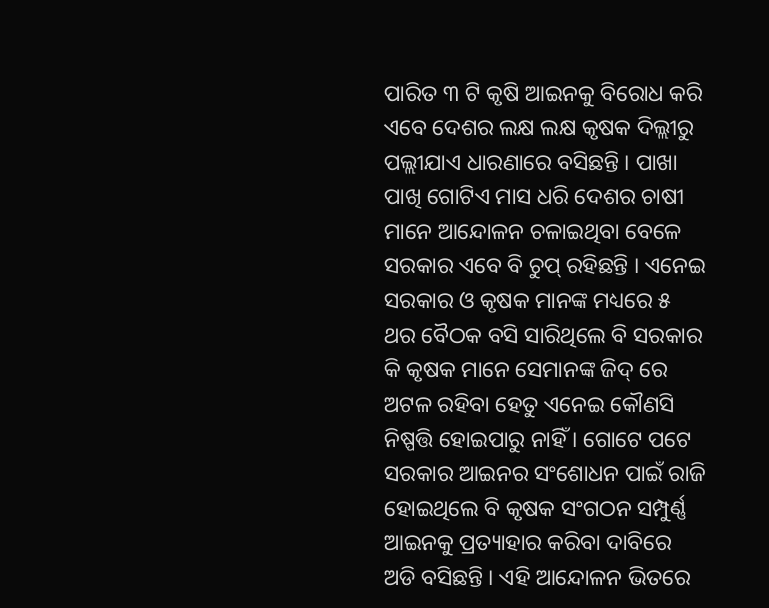ପାରିତ ୩ ଟି କୃଷି ଆଇନକୁ ବିରୋଧ କରି  ଏବେ ଦେଶର ଲକ୍ଷ ଲକ୍ଷ କୃଷକ ଦିଲ୍ଲୀରୁ ପଲ୍ଲୀଯାଏ ଧାରଣାରେ ବସିଛନ୍ତି । ପାଖା ପାଖି ଗୋଟିଏ ମାସ ଧରି ଦେଶର ଚାଷୀ ମାନେ ଆନ୍ଦୋଳନ ଚଳାଇଥିବା ବେଳେ ସରକାର ଏବେ ବି ଚୁପ୍ ରହିଛନ୍ତି । ଏନେଇ ସରକାର ଓ କୃଷକ ମାନଙ୍କ ମଧ୍ୟରେ ୫ ଥର ବୈଠକ ବସି ସାରିଥିଲେ ବି ସରକାର କି କୃଷକ ମାନେ ସେମାନଙ୍କ ଜିଦ୍ ରେ ଅଟଳ ରହିବା ହେତୁ ଏନେଇ କୌଣସି ନିଷ୍ପତ୍ତି ହୋଇପାରୁ ନାହିଁ । ଗୋଟେ ପଟେ ସରକାର ଆଇନର ସଂଶୋଧନ ପାଇଁ ରାଜି ହୋଇଥିଲେ ବି କୃଷକ ସଂଗଠନ ସମ୍ପୁର୍ଣ୍ଣ ଆଇନକୁ ପ୍ରତ୍ୟାହାର କରିବା ଦାବିରେ ଅଡି ବସିଛନ୍ତି । ଏହି ଆନ୍ଦୋଳନ ଭିତରେ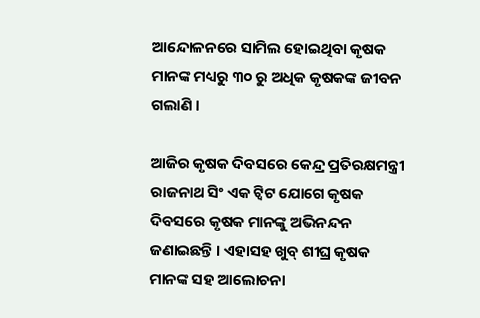ଆନ୍ଦୋଳନରେ ସାମିଲ ହୋଇଥିବା କୃଷକ ମାନଙ୍କ ମଧ୍ୟରୁ ୩୦ ରୁ ଅଧିକ କୃଷକଙ୍କ ଜୀବନ ଗଲାଣି ।

ଆଜିର କୃଷକ ଦିବସରେ କେନ୍ଦ୍ର ପ୍ରତିରକ୍ଷମନ୍ତ୍ରୀ ରାଜନାଥ ସିଂ ଏକ ଟ୍ୱିଟ ଯୋଗେ କୃଷକ ଦିବସରେ କୃଷକ ମାନଙ୍କୁ ଅଭିନନ୍ଦନ ଜଣାଇଛନ୍ତି । ଏହାସହ ଖୁବ୍ ଶୀଘ୍ର କୃଷକ ମାନଙ୍କ ସହ ଆଲୋଚନା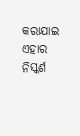କରାଯାଇ ଏହାର ନିସ୍କର୍ଶ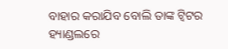ବାହାର କରାଯିବ ବୋଲି ତାଙ୍କ ଟ୍ୱିଟର ହ୍ୟାଣ୍ଡଲରେ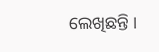ଲେଖିଛନ୍ତି ।